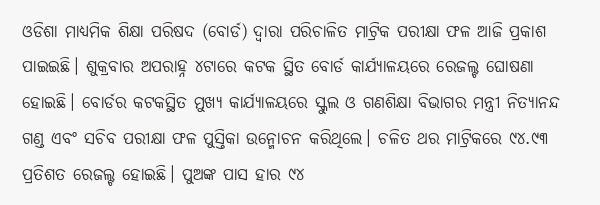ଓଡିଶା ମାଧ୍ୟମିକ ଶିକ୍ଷା ପରିଷଦ (ବୋର୍ଡ) ଦ୍ୱାରା ପରିଚାଳିତ ମାଟ୍ରିକ ପରୀକ୍ଷା ଫଳ ଆଜି ପ୍ରକାଶ ପାଇଇଛି। ଶୁକ୍ରବାର ଅପରାହ୍ନ ୪ଟାରେ କଟକ ସ୍ଥିତ ବୋର୍ଡ କାର୍ଯ୍ୟାଳୟରେ ରେଜଲ୍ଟ ଘୋଷଣା ହୋଇଛି। ବୋର୍ଡର କଟକସ୍ଥିତ ମୁଖ୍ୟ କାର୍ଯ୍ୟାଳୟରେ ସ୍କୁଲ ଓ ଗଣଶିକ୍ଷା ବିଭାଗର ମନ୍ତ୍ରୀ ନିତ୍ୟାନନ୍ଦ ଗଣ୍ଡ ଏବଂ ସଚିବ ପରୀକ୍ଷା ଫଳ ପୁସ୍ତିକା ଉନ୍ମୋଚନ କରିଥିଲେ। ଚଳିତ ଥର ମାଟ୍ରିକରେ ୯୪.୯୩ ପ୍ରତିଶତ ରେଜଲ୍ଟ ହୋଇଛି। ପୁଅଙ୍କ ପାସ ହାର ୯୪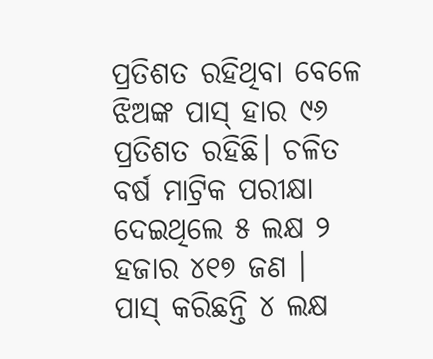ପ୍ରତିଶତ ରହିଥିବା ବେଳେ ଝିଅଙ୍କ ପାସ୍ ହାର ୯୬ ପ୍ରତିଶତ ରହିଛି। ଚଳିତ ବର୍ଷ ମାଟ୍ରିକ ପରୀକ୍ଷା ଦେଇଥିଲେ ୫ ଲକ୍ଷ ୨ ହଜାର ୪୧୭ ଜଣ ।
ପାସ୍ କରିଛନ୍ତି ୪ ଲକ୍ଷ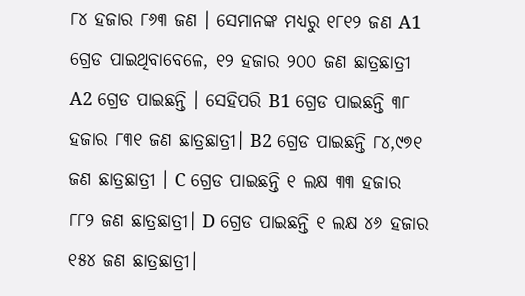୮୪ ହଜାର ୮୬୩ ଜଣ । ସେମାନଙ୍କ ମଧ୍ୟରୁ ୧୮୧୨ ଜଣ A1 ଗ୍ରେଡ ପାଇଥିବାବେଳେ, ୧୨ ହଜାର ୨୦୦ ଜଣ ଛାତ୍ରଛାତ୍ରୀ A2 ଗ୍ରେଡ ପାଇଛନ୍ତି । ସେହିପରି B1 ଗ୍ରେଡ ପାଇଛନ୍ତି ୩୮ ହଜାର ୮୩୧ ଜଣ ଛାତ୍ରଛାତ୍ରୀ। B2 ଗ୍ରେଡ ପାଇଛନ୍ତି ୮୪,୯୭୧ ଜଣ ଛାତ୍ରଛାତ୍ରୀ । C ଗ୍ରେଡ ପାଇଛନ୍ତି ୧ ଲକ୍ଷ ୩୩ ହଜାର ୮୮୨ ଜଣ ଛାତ୍ରଛାତ୍ରୀ। D ଗ୍ରେଡ ପାଇଛନ୍ତି ୧ ଲକ୍ଷ ୪୬ ହଜାର ୧୫୪ ଜଣ ଛାତ୍ରଛାତ୍ରୀ।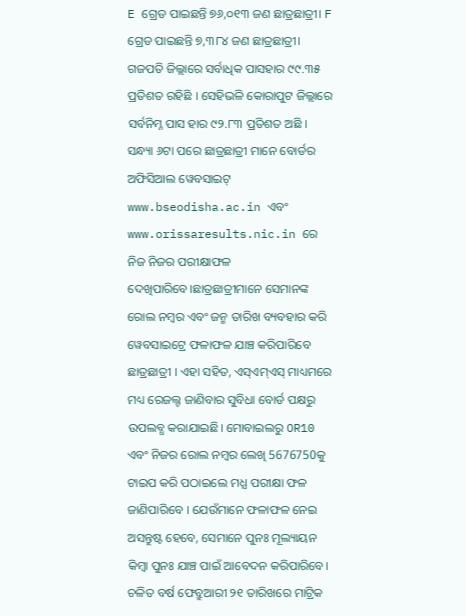E ଗ୍ରେଡ ପାଇଛନ୍ତି ୭୬,୦୧୩ ଜଣ ଛାତ୍ରଛାତ୍ରୀ। F ଗ୍ରେଡ ପାଇଛନ୍ତି ୭,୩୮୪ ଜଣ ଛାତ୍ରଛାତ୍ରୀ। ଗଜପତି ଜିଲ୍ଲାରେ ସର୍ବାଧିକ ପାସହାର ୯୯.୩୫ ପ୍ରତିଶତ ରହିଛି । ସେହିଭଳି କୋରାପୁଟ ଜିଲ୍ଲାରେ ସର୍ବନିମ୍ନ ପାସ ହାର ୯୨.୮୩ ପ୍ରତିଶତ ଅଛି ।
ସନ୍ଧ୍ୟା ୬ଟା ପରେ ଛାତ୍ରଛାତ୍ରୀ ମାନେ ବୋର୍ଡର ଅଫିସିଆଲ ୱେବସାଇଟ୍ www.bseodisha.ac.in ଏବଂ www.orissaresults.nic.in ରେ ନିଜ ନିଜର ପରୀକ୍ଷାଫଳ ଦେଖିପାରିବେ।ଛାତ୍ରଛାତ୍ରୀମାନେ ସେମାନଙ୍କ ରୋଲ ନମ୍ବର ଏବଂ ଜନ୍ମ ତାରିଖ ବ୍ୟବହାର କରି ୱେବସାଇଟ୍ରେ ଫଳାଫଳ ଯାଞ୍ଚ କରିପାରିବେ ଛାତ୍ରଛାତ୍ରୀ । ଏହା ସହିତ, ଏସ୍ଏମ୍ଏସ୍ ମାଧ୍ୟମରେ ମଧ୍ୟ ରେଜଲ୍ଟ ଜାଣିବାର ସୁବିଧା ବୋର୍ଡ ପକ୍ଷରୁ ଉପଲବ୍ଧ କରାଯାଇଛି। ମୋବାଇଲରୁ OR10 ଏବଂ ନିଜର ରୋଲ ନମ୍ବର ଲେଖି 5676750କୁ ଟାଇପ କରି ପଠାଇଲେ ମଧ୍ଯ ପରୀକ୍ଷା ଫଳ ଜାଣିପାରିବେ । ଯେଉଁମାନେ ଫଳାଫଳ ନେଇ ଅସନ୍ତୁଷ୍ଟ ହେବେ, ସେମାନେ ପୁନଃ ମୂଲ୍ୟାୟନ କିମ୍ବା ପୁନଃ ଯାଞ୍ଚ ପାଇଁ ଆବେଦନ କରିପାରିବେ।
ଚଳିତ ବର୍ଷ ଫେବ୍ରୁଆରୀ ୨୧ ତାରିଖରେ ମାଟ୍ରିକ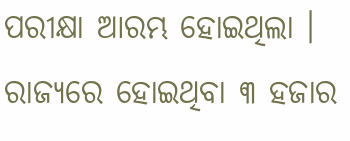ପରୀକ୍ଷା ଆରମ୍ଭ ହୋଇଥିଲା । ରାଜ୍ୟରେ ହୋଇଥିବା ୩ ହଜାର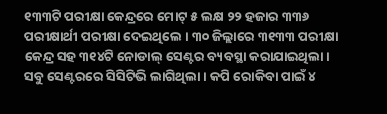୧୩୩ଟି ପରୀକ୍ଷା କେନ୍ଦ୍ରରେ ମୋଟ୍ ୫ ଲକ୍ଷ ୨୨ ହଜାର ୩୩୬ ପରୀକ୍ଷାର୍ଥୀ ପରୀକ୍ଷା ଦେଇଥିଲେ । ୩୦ ଜିଲ୍ଲାରେ ୩୧୩୩ ପରୀକ୍ଷା କେନ୍ଦ୍ର ସହ ୩୧୪ଟି ନୋଡାଲ୍ ସେଣ୍ଟର ବ୍ୟବସ୍ଥା କରାଯାଇଥିଲା। ସବୁ ସେଣ୍ଟରରେ ସିସିଟିଭି ଲାଗିଥିଲା । କପି ରୋକିବା ପାଇଁ ୪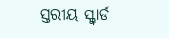ସ୍ତରୀୟ ସ୍କ୍ବାର୍ଡ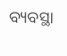ବ୍ୟବସ୍ଥା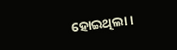ହୋଇଥିଲା ।